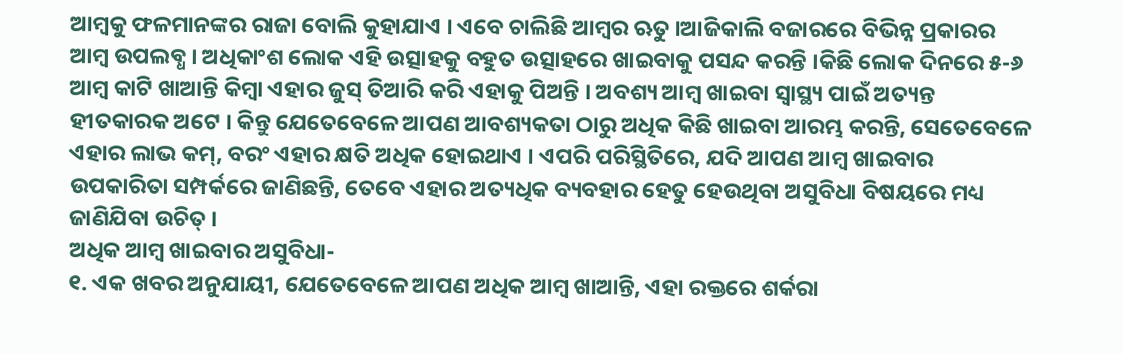ଆମ୍ବକୁ ଫଳମାନଙ୍କର ରାଜା ବୋଲି କୁହାଯାଏ । ଏବେ ଚାଲିଛି ଆମ୍ବର ଋତୁ ।ଆଜିକାଲି ବଜାରରେ ବିଭିନ୍ନ ପ୍ରକାରର ଆମ୍ବ ଉପଲବ୍ଧ । ଅଧିକାଂଶ ଲୋକ ଏହି ଉତ୍ସାହକୁ ବହୁତ ଉତ୍ସାହରେ ଖାଇବାକୁ ପସନ୍ଦ କରନ୍ତି ।କିଛି ଲୋକ ଦିନରେ ୫-୬ ଆମ୍ବ କାଟି ଖାଆନ୍ତି କିମ୍ବା ଏହାର ଜୁସ୍ ତିଆରି କରି ଏହାକୁ ପିଅନ୍ତି । ଅବଶ୍ୟ ଆମ୍ବ ଖାଇବା ସ୍ୱାସ୍ଥ୍ୟ ପାଇଁ ଅତ୍ୟନ୍ତ ହୀତକାରକ ଅଟେ । କିନ୍ତୁ ଯେତେବେଳେ ଆପଣ ଆବଶ୍ୟକତା ଠାରୁ ଅଧିକ କିଛି ଖାଇବା ଆରମ୍ଭ କରନ୍ତି, ସେତେବେଳେ ଏହାର ଲାଭ କମ୍, ବରଂ ଏହାର କ୍ଷତି ଅଧିକ ହୋଇଥାଏ । ଏପରି ପରିସ୍ଥିତିରେ, ଯଦି ଆପଣ ଆମ୍ବ ଖାଇବାର ଉପକାରିତା ସମ୍ପର୍କରେ ଜାଣିଛନ୍ତି, ତେବେ ଏହାର ଅତ୍ୟଧିକ ବ୍ୟବହାର ହେତୁ ହେଉଥିବା ଅସୁବିଧା ବିଷୟରେ ମଧ୍ୟ ଜାଣିଯିବା ଉଚିତ୍ ।
ଅଧିକ ଆମ୍ବ ଖାଇବାର ଅସୁବିଧା-
୧. ଏକ ଖବର ଅନୁଯାୟୀ, ଯେତେବେଳେ ଆପଣ ଅଧିକ ଆମ୍ବ ଖାଆନ୍ତି, ଏହା ରକ୍ତରେ ଶର୍କରା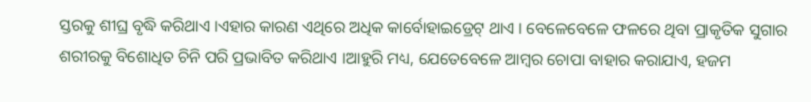ସ୍ତରକୁ ଶୀଘ୍ର ବୃଦ୍ଧି କରିଥାଏ ।ଏହାର କାରଣ ଏଥିରେ ଅଧିକ କାର୍ବୋହାଇଡ୍ରେଟ୍ ଥାଏ । ବେଳେବେଳେ ଫଳରେ ଥିବା ପ୍ରାକୃତିକ ସୁଗାର ଶରୀରକୁ ବିଶୋଧିତ ଚିନି ପରି ପ୍ରଭାବିତ କରିଥାଏ ।ଆହୁରି ମଧ୍ୟ, ଯେତେବେଳେ ଆମ୍ବର ଚୋପା ବାହାର କରାଯାଏ, ହଜମ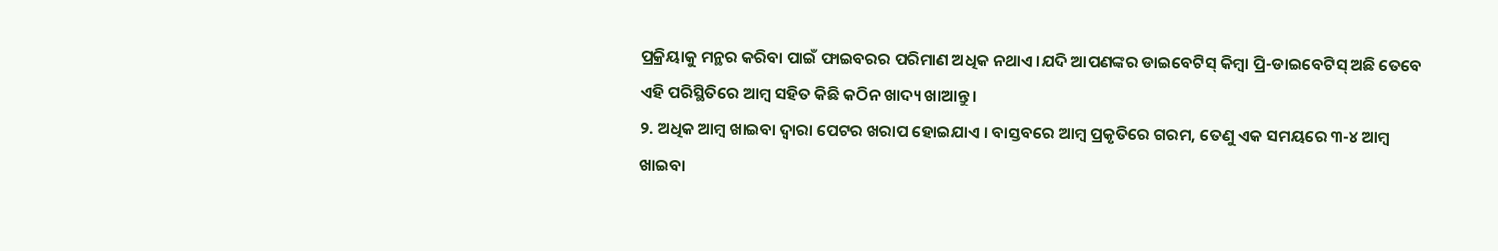ପ୍ରକ୍ରିୟାକୁ ମନ୍ଥର କରିବା ପାଇଁ ଫାଇବରର ପରିମାଣ ଅଧିକ ନଥାଏ ।ଯଦି ଆପଣଙ୍କର ଡାଇବେଟିସ୍ କିମ୍ବା ପ୍ରି-ଡାଇବେଟିସ୍ ଅଛି ତେବେ ଏହି ପରିସ୍ଥିତିରେ ଆମ୍ବ ସହିତ କିଛି କଠିନ ଖାଦ୍ୟ ଖାଆନ୍ତୁ ।
୨. ଅଧିକ ଆମ୍ବ ଖାଇବା ଦ୍ୱାରା ପେଟର ଖରାପ ହୋଇଯାଏ । ବାସ୍ତବରେ ଆମ୍ବ ପ୍ରକୃତିରେ ଗରମ, ତେଣୁ ଏକ ସମୟରେ ୩-୪ ଆମ୍ବ ଖାଇବା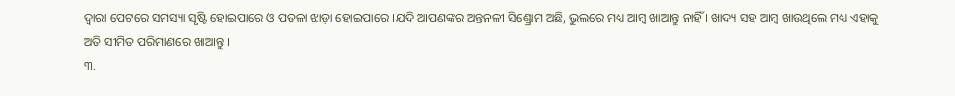ଦ୍ୱାରା ପେଟରେ ସମସ୍ୟା ସୃଷ୍ଟି ହୋଇପାରେ ଓ ପତଳା ଝାଡ଼ା ହୋଇପାରେ ।ଯଦି ଆପଣଙ୍କର ଅନ୍ତନଳୀ ସିଣ୍ଡ୍ରୋମ ଅଛି, ଭୁଲରେ ମଧ୍ୟ ଆମ୍ବ ଖାଆନ୍ତୁ ନାହିଁ । ଖାଦ୍ୟ ସହ ଆମ୍ବ ଖାଉଥିଲେ ମଧ୍ୟ ଏହାକୁ ଅତି ସୀମିତ ପରିମାଣରେ ଖାଆନ୍ତୁ ।
୩.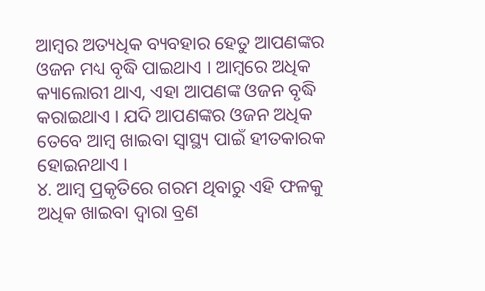ଆମ୍ବର ଅତ୍ୟଧିକ ବ୍ୟବହାର ହେତୁ ଆପଣଙ୍କର ଓଜନ ମଧ୍ୟ ବୃଦ୍ଧି ପାଇଥାଏ । ଆମ୍ବରେ ଅଧିକ କ୍ୟାଲୋରୀ ଥାଏ, ଏହା ଆପଣଙ୍କ ଓଜନ ବୃଦ୍ଧି କରାଇଥାଏ । ଯଦି ଆପଣଙ୍କର ଓଜନ ଅଧିକ ତେବେ ଆମ୍ବ ଖାଇବା ସ୍ୱାସ୍ଥ୍ୟ ପାଇଁ ହୀତକାରକ ହୋଇନଥାଏ ।
୪. ଆମ୍ବ ପ୍ରକୃତିରେ ଗରମ ଥିବାରୁ ଏହି ଫଳକୁ ଅଧିକ ଖାଇବା ଦ୍ୱାରା ବ୍ରଣ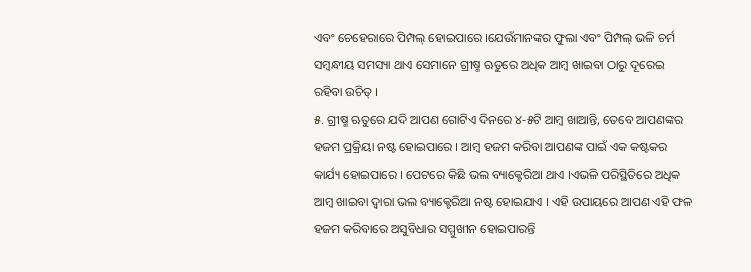ଏବଂ ଚେହେରାରେ ପିମ୍ପଲ୍ ହୋଇପାରେ ।ଯେଉଁମାନଙ୍କର ଫୁଲା ଏବଂ ପିମ୍ପଲ୍ ଭଳି ଚର୍ମ ସମ୍ବନ୍ଧୀୟ ସମସ୍ୟା ଥାଏ ସେମାନେ ଗ୍ରୀଷ୍ମ ଋତୁରେ ଅଧିକ ଆମ୍ବ ଖାଇବା ଠାରୁ ଦୂରେଇ ରହିବା ଉଚିତ୍ ।
୫. ଗ୍ରୀଷ୍ମ ଋତୁରେ ଯଦି ଆପଣ ଗୋଟିଏ ଦିନରେ ୪-୫ଟି ଆମ୍ବ ଖାଆନ୍ତି, ତେବେ ଆପଣଙ୍କର ହଜମ ପ୍ରକ୍ରିୟା ନଷ୍ଟ ହୋଇପାରେ । ଆମ୍ବ ହଜମ କରିବା ଆପଣଙ୍କ ପାଇଁ ଏକ କଷ୍ଟକର କାର୍ଯ୍ୟ ହୋଇପାରେ । ପେଟରେ କିଛି ଭଲ ବ୍ୟାକ୍ଟେରିଆ ଥାଏ ।ଏଭଳି ପରିସ୍ଥିତିରେ ଅଧିକ ଆମ୍ବ ଖାଇବା ଦ୍ୱାରା ଭଲ ବ୍ୟାକ୍ଟେରିଆ ନଷ୍ଟ ହୋଇଯାଏ । ଏହି ଉପାୟରେ ଆପଣ ଏହି ଫଳ ହଜମ କରିବାରେ ଅସୁବିଧାର ସମ୍ମୁଖୀନ ହୋଇପାରନ୍ତି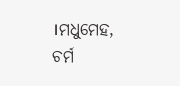।ମଧୁମେହ, ଚର୍ମ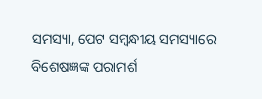ସମସ୍ୟା, ପେଟ ସମ୍ବନ୍ଧୀୟ ସମସ୍ୟାରେ ବିଶେଷଜ୍ଞଙ୍କ ପରାମର୍ଶ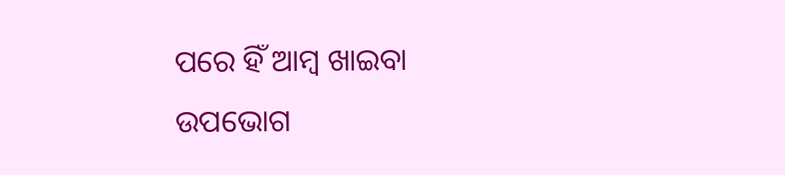ପରେ ହିଁ ଆମ୍ବ ଖାଇବା ଉପଭୋଗ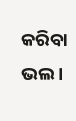କରିବା ଭଲ ।